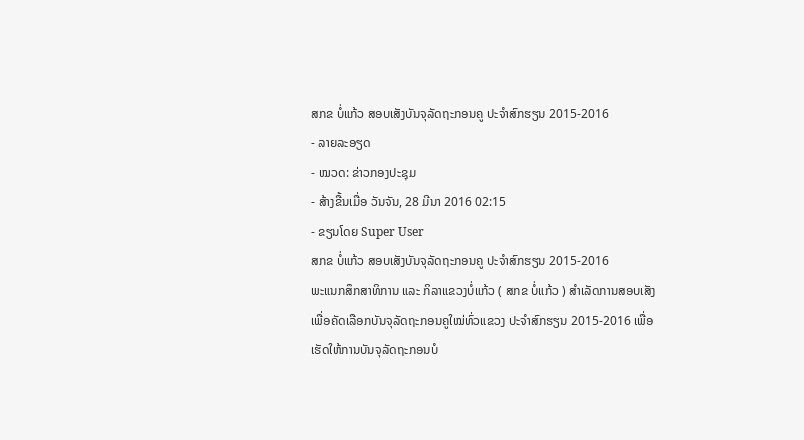ສກຂ ບໍ່ແກ້ວ ສອບເສັງບັນຈຸລັດຖະກອນຄູ ປະຈຳສົກຮຽນ 2015-2016
- ລາຍລະອຽດ
- ໝວດ: ຂ່າວກອງປະຊຸມ
- ສ້າງຂື້ນເມື່ອ ວັນຈັນ, 28 ມີນາ 2016 02:15
- ຂຽນໂດຍ Super User
ສກຂ ບໍ່ແກ້ວ ສອບເສັງບັນຈຸລັດຖະກອນຄູ ປະຈຳສົກຮຽນ 2015-2016
ພະແນກສຶກສາທິການ ແລະ ກິລາແຂວງບໍ່ແກ້ວ ( ສກຂ ບໍ່ແກ້ວ ) ສຳເລັດການສອບເສັງເພື່ອຄັດເລືອກບັນຈຸລັດຖະກອນຄູໃໝ່ທົ່ວແຂວງ ປະຈຳສົກຮຽນ 2015-2016 ເພື່ອເຮັດໃຫ້ການບັນຈຸລັດຖະກອນບໍ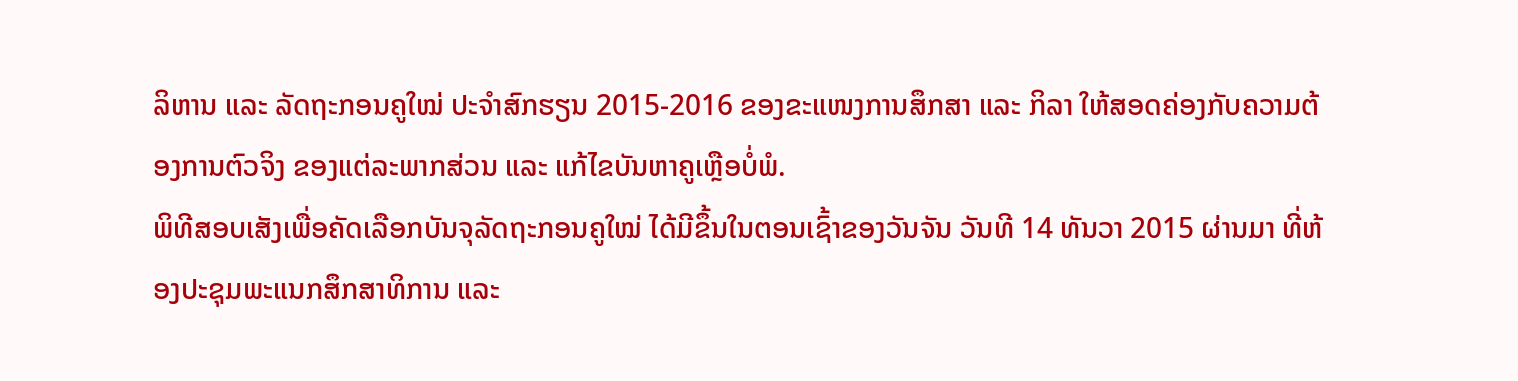ລິຫານ ແລະ ລັດຖະກອນຄູໃໝ່ ປະຈຳສົກຮຽນ 2015-2016 ຂອງຂະແໜງການສຶກສາ ແລະ ກິລາ ໃຫ້ສອດຄ່ອງກັບຄວາມຕ້ອງການຕົວຈິງ ຂອງແຕ່ລະພາກສ່ວນ ແລະ ແກ້ໄຂບັນຫາຄູເຫຼືອບໍ່ພໍ.
ພິທີສອບເສັງເພື່ອຄັດເລືອກບັນຈຸລັດຖະກອນຄູໃໝ່ ໄດ້ມີຂຶ້ນໃນຕອນເຊົ້າຂອງວັນຈັນ ວັນທີ 14 ທັນວາ 2015 ຜ່ານມາ ທີ່ຫ້ອງປະຊຸມພະແນກສຶກສາທິການ ແລະ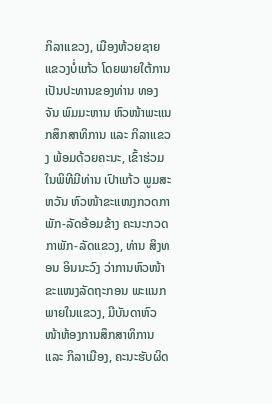ກິລາແຂວງ, ເມືອງຫ້ວຍຊາຍ ແຂວງບໍ່ແກ້ວ ໂດຍພາຍໃຕ້ການເປັນປະທານຂອງທ່ານ ທອງຈັນ ພົມມະຫານ ຫົວໜ້າພະແນກສຶກສາທິການ ແລະ ກິລາແຂວງ ພ້ອມດ້ວຍຄະນະ, ເຂົ້າຮ່ວມໃນພິທີມີທ່ານ ເປົາແກ້ວ ພູມສະຫວັນ ຫົວໜ້າຂະແໜງກວດກາພັກ-ລັດອ້ອມຂ້າງ ຄະນະກວດກາພັກ-ລັດແຂວງ, ທ່ານ ສິງທອນ ອິນນະວົງ ວ່າການຫົວໜ້າຂະແໜງລັດຖະກອນ ພະແນກພາຍໃນແຂວງ, ມີບັນດາຫົວໜ້າຫ້ອງການສຶກສາທິການ ແລະ ກິລາເມືອງ, ຄະນະຮັບຜິດ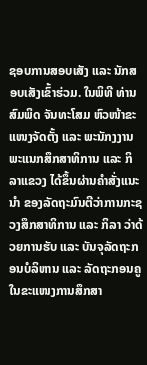ຊອບການສອບເສັງ ແລະ ນັກສອບເສັງເຂົ້າຮ່ວມ. ໃນພິທີ ທ່ານ ສົມພິດ ຈັນທະໂສມ ຫົວໜ້າຂະແໜງຈັດຕັ້ງ ແລະ ພະນັກງງານ ພະແນກສຶກສາທິການ ແລະ ກິລາແຂວງ ໄດ້ຂຶ້ນຜ່ານຄຳສັ່ງແນະນຳ ຂອງລັດຖະມົນຕີວ່າການກະຊວງສຶກສາທິການ ແລະ ກິລາ ວ່າດ້ວຍການຮັບ ແລະ ບັນຈຸລັດຖະກອນບໍລິຫານ ແລະ ລັດຖະກອນຄູ ໃນຂະແໜງການສຶກສາ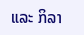ແລະ ກິລາ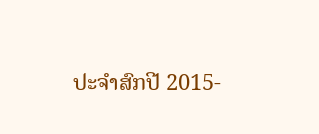ປະຈຳສົກປີ 2015-